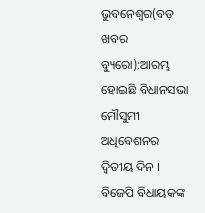ଭୁବନେଶ୍ୱର(ବଡ଼ ଖବର ବ୍ୟୁରୋ):ଆରମ୍ଭ ହୋଇଛି ବିଧାନସଭା ମୌସୁମୀ ଅଧିବେଶନର ଦ୍ୱିତୀୟ ଦିନ । ବିଜେପି ବିଧାୟକଙ୍କ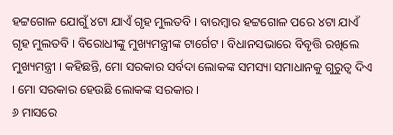ହଟ୍ଟଗୋଳ ଯୋଗୁଁ ୪ଟା ଯାଏଁ ଗୃହ ମୁଲତବି । ବାରମ୍ବାର ହଟ୍ଟଗୋଳ ପରେ ୪ଟା ଯାଏଁ ଗୃହ ମୁଲତବି । ବିରୋଧୀଙ୍କୁ ମୁଖ୍ୟମନ୍ତ୍ରୀଙ୍କ ଟାର୍ଗେଟ । ବିଧାନସଭାରେ ବିବୃତ୍ତି ରଖିଲେ ମୁଖ୍ୟମନ୍ତ୍ରୀ । କହିଛନ୍ତି, ମୋ ସରକାର ସର୍ବଦା ଲୋକଙ୍କ ସମସ୍ୟା ସମାଧାନକୁ ଗୁରୁତ୍ୱ ଦିଏ । ମୋ ସରକାର ହେଉଛି ଲୋକଙ୍କ ସରକାର ।
୬ ମାସରେ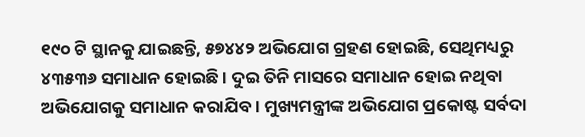୧୯୦ ଟି ସ୍ଥାନକୁ ଯାଇଛନ୍ତି, ୫୭୪୪୨ ଅଭିଯୋଗ ଗ୍ରହଣ ହୋଇଛି, ସେଥିମଧ୍ୟରୁ ୪୩୫୩୬ ସମାଧାନ ହୋଇଛି । ଦୁଇ ତିନି ମାସରେ ସମାଧାନ ହୋଇ ନଥିବା ଅଭିଯୋଗକୁ ସମାଧାନ କରାଯିବ । ମୁଖ୍ୟମନ୍ତ୍ରୀଙ୍କ ଅଭିଯୋଗ ପ୍ରକୋଷ୍ଟ ସର୍ବଦା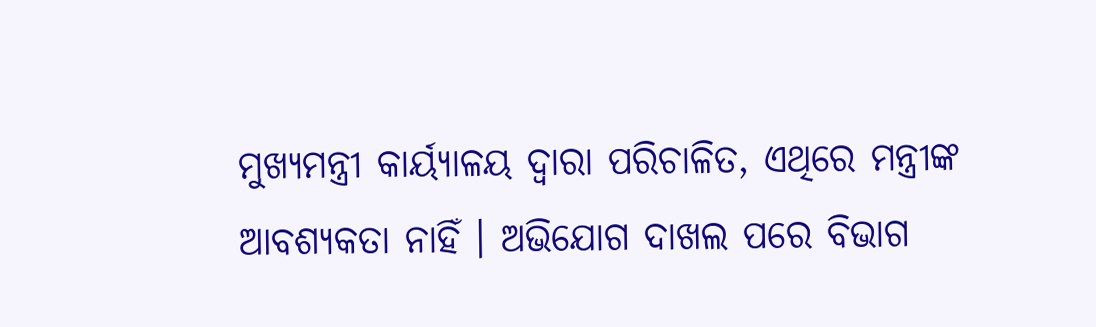ମୁଖ୍ୟମନ୍ତ୍ରୀ କାର୍ୟ୍ୟାଳୟ ଦ୍ୱାରା ପରିଚାଳିତ, ଏଥିରେ ମନ୍ତ୍ରୀଙ୍କ ଆବଶ୍ୟକତା ନାହିଁ । ଅଭିଯୋଗ ଦାଖଲ ପରେ ବିଭାଗ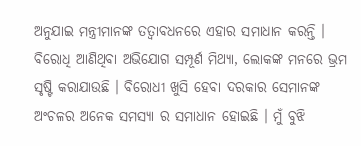ଅନୁଯାଇ ମନ୍ତ୍ରୀମାନଙ୍କ ତତ୍ୱାବଧନରେ ଏହାର ସମାଧାନ କରନ୍ତି । ବିରୋଧି ଆଣିଥିବା ଅଭିଯୋଗ ସମ୍ପୂର୍ଣ ମିଥ୍ୟା, ଲୋକଙ୍କ ମନରେ ଭ୍ରମ ସୃଷ୍ଟି କରାଯାଉଛି । ବିରୋଧୀ ଖୁସି ହେବା ଦରକାର ସେମାନଙ୍କ ଅଂଚଳର ଅନେକ ସମସ୍ୟା ର ସମାଧାନ ହୋଇଛି । ମୁଁ ବୁଝି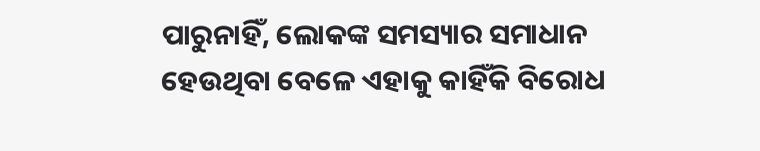ପାରୁନାହିଁ, ଲୋକଙ୍କ ସମସ୍ୟାର ସମାଧାନ ହେଉଥିବା ବେଳେ ଏହାକୁ କାହିଁକି ବିରୋଧ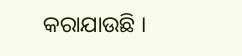କରାଯାଉଛି ।